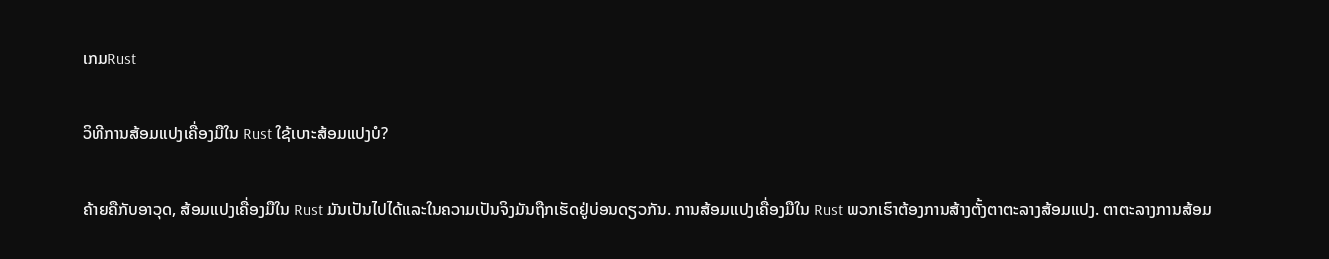ເກມRust

ວິທີການສ້ອມແປງເຄື່ອງມືໃນ Rust ໃຊ້ເບາະສ້ອມແປງບໍ?

ຄ້າຍຄືກັບອາວຸດ, ສ້ອມແປງເຄື່ອງມືໃນ Rust ມັນເປັນໄປໄດ້ແລະໃນຄວາມເປັນຈິງມັນຖືກເຮັດຢູ່ບ່ອນດຽວກັນ. ການສ້ອມແປງເຄື່ອງມືໃນ Rust ພວກເຮົາຕ້ອງການສ້າງຕັ້ງຕາຕະລາງສ້ອມແປງ. ຕາຕະລາງການສ້ອມ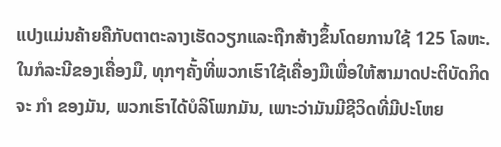ແປງແມ່ນຄ້າຍຄືກັບຕາຕະລາງເຮັດວຽກແລະຖືກສ້າງຂຶ້ນໂດຍການໃຊ້ 125 ໂລຫະ. ໃນກໍລະນີຂອງເຄື່ອງມື, ທຸກໆຄັ້ງທີ່ພວກເຮົາໃຊ້ເຄື່ອງມືເພື່ອໃຫ້ສາມາດປະຕິບັດກິດຈະ ກຳ ຂອງມັນ, ພວກເຮົາໄດ້ບໍລິໂພກມັນ, ເພາະວ່າມັນມີຊີວິດທີ່ມີປະໂຫຍ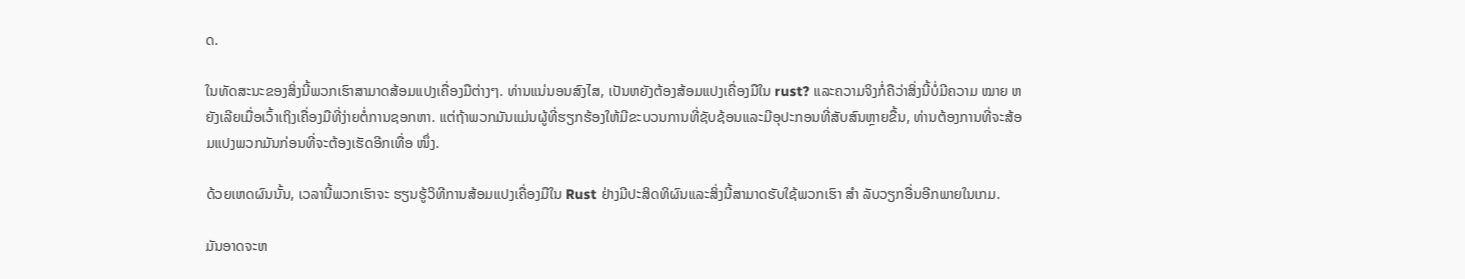ດ.

ໃນທັດສະນະຂອງສິ່ງນີ້ພວກເຮົາສາມາດສ້ອມແປງເຄື່ອງມືຕ່າງໆ. ທ່ານແນ່ນອນສົງໄສ, ເປັນຫຍັງຕ້ອງສ້ອມແປງເຄື່ອງມືໃນ rust? ແລະຄວາມຈິງກໍ່ຄືວ່າສິ່ງນີ້ບໍ່ມີຄວາມ ໝາຍ ຫຍັງເລີຍເມື່ອເວົ້າເຖິງເຄື່ອງມືທີ່ງ່າຍຕໍ່ການຊອກຫາ. ແຕ່ຖ້າພວກມັນແມ່ນຜູ້ທີ່ຮຽກຮ້ອງໃຫ້ມີຂະບວນການທີ່ຊັບຊ້ອນແລະມີອຸປະກອນທີ່ສັບສົນຫຼາຍຂື້ນ, ທ່ານຕ້ອງການທີ່ຈະສ້ອມແປງພວກມັນກ່ອນທີ່ຈະຕ້ອງເຮັດອີກເທື່ອ ໜຶ່ງ.

ດ້ວຍເຫດຜົນນັ້ນ, ເວລານີ້ພວກເຮົາຈະ ຮຽນຮູ້ວິທີການສ້ອມແປງເຄື່ອງມືໃນ Rust ຢ່າງມີປະສິດທິຜົນແລະສິ່ງນີ້ສາມາດຮັບໃຊ້ພວກເຮົາ ສຳ ລັບວຽກອື່ນອີກພາຍໃນເກມ.

ມັນອາດຈະຫ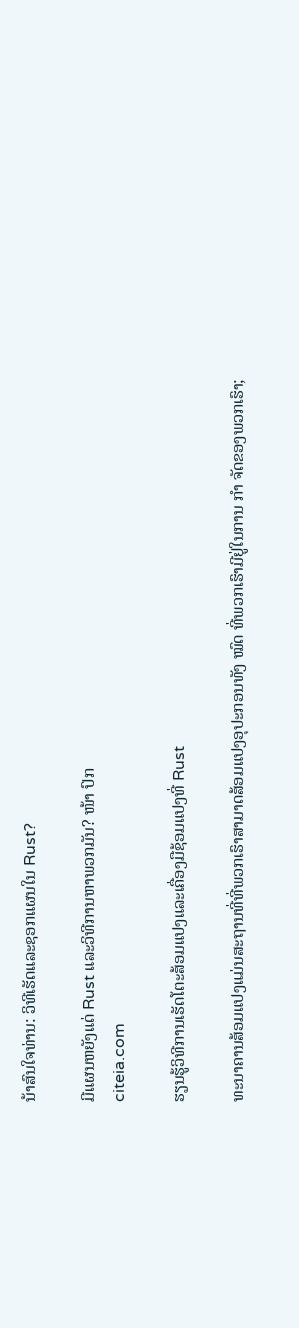ນ້າສົນໃຈທ່ານ: ວິທີເຮັດແລະຊອກແຜນໃນ Rust?

ມີແຜນຫຍັງແດ່ Rust ແລະວິທີການຫາພວກມັນ? ໜ້າ ປົກ
citeia.com

ຮຽນຮູ້ວິທີການເຮັດໂຕະສ້ອມແປງແລະເຄື່ອງມືຊ້ອມແປງທີ່ Rust

ທະນາຄານສ້ອມແປງແມ່ນສະຖານທີ່ທີ່ພວກເຮົາສາມາດສ້ອມແປງອຸປະກອນທັງ ໝົດ ທີ່ພວກເຮົາມີຢູ່ໃນການ ກຳ ຈັດຂອງພວກເຮົາ;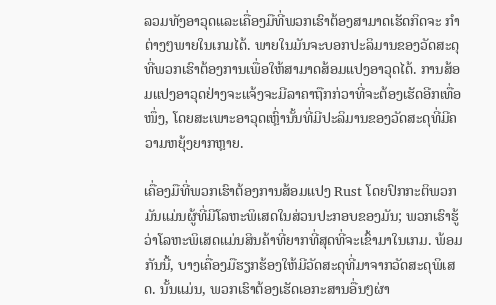ລວມທັງອາວຸດແລະເຄື່ອງມືທີ່ພວກເຮົາຕ້ອງສາມາດເຮັດກິດຈະ ກຳ ຕ່າງໆພາຍໃນເກມໄດ້. ພາຍໃນມັນຈະບອກປະລິມານຂອງວັດສະດຸທີ່ພວກເຮົາຕ້ອງການເພື່ອໃຫ້ສາມາດສ້ອມແປງອາວຸດໄດ້. ການສ້ອມແປງອາວຸດຢ່າງຈະແຈ້ງຈະມີລາຄາຖືກກ່ວາທີ່ຈະຕ້ອງເຮັດອີກເທື່ອ ໜຶ່ງ, ໂດຍສະເພາະອາວຸດເຫຼົ່ານັ້ນທີ່ມີປະລິມານຂອງວັດສະດຸທີ່ມີຄວາມຫຍຸ້ງຍາກຫຼາຍ.

ເຄື່ອງມືທີ່ພວກເຮົາຕ້ອງການສ້ອມແປງ Rust ໂດຍປົກກະຕິພວກມັນແມ່ນຜູ້ທີ່ມີໂລຫະພິເສດໃນສ່ວນປະກອບຂອງມັນ; ພວກເຮົາຮູ້ວ່າໂລຫະພິເສດແມ່ນສິນຄ້າທີ່ຍາກທີ່ສຸດທີ່ຈະເຂົ້າມາໃນເກມ. ພ້ອມກັນນີ້, ບາງເຄື່ອງມືຮຽກຮ້ອງໃຫ້ມີວັດສະດຸທີ່ມາຈາກວັດສະດຸພິເສດ. ນັ້ນແມ່ນ, ພວກເຮົາຕ້ອງເຮັດເອກະສານອື່ນໆຜ່າ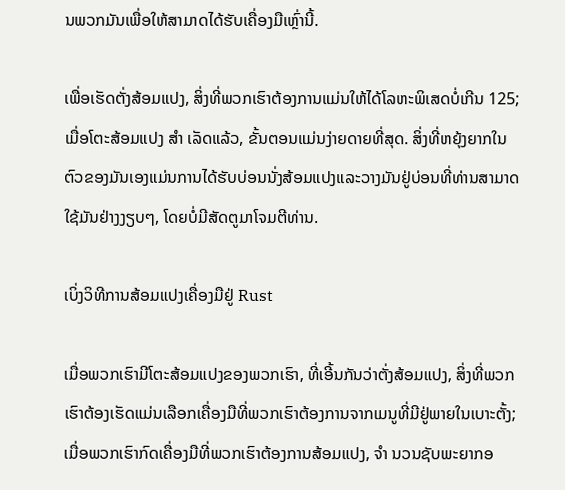ນພວກມັນເພື່ອໃຫ້ສາມາດໄດ້ຮັບເຄື່ອງມືເຫຼົ່ານີ້.

ເພື່ອເຮັດຕັ່ງສ້ອມແປງ, ສິ່ງທີ່ພວກເຮົາຕ້ອງການແມ່ນໃຫ້ໄດ້ໂລຫະພິເສດບໍ່ເກີນ 125; ເມື່ອໂຕະສ້ອມແປງ ສຳ ເລັດແລ້ວ, ຂັ້ນຕອນແມ່ນງ່າຍດາຍທີ່ສຸດ. ສິ່ງທີ່ຫຍຸ້ງຍາກໃນຕົວຂອງມັນເອງແມ່ນການໄດ້ຮັບບ່ອນນັ່ງສ້ອມແປງແລະວາງມັນຢູ່ບ່ອນທີ່ທ່ານສາມາດໃຊ້ມັນຢ່າງງຽບໆ, ໂດຍບໍ່ມີສັດຕູມາໂຈມຕີທ່ານ.

ເບິ່ງວິທີການສ້ອມແປງເຄື່ອງມືຢູ່ Rust

ເມື່ອພວກເຮົາມີໂຕະສ້ອມແປງຂອງພວກເຮົາ, ທີ່ເອີ້ນກັນວ່າຕັ່ງສ້ອມແປງ, ສິ່ງທີ່ພວກເຮົາຕ້ອງເຮັດແມ່ນເລືອກເຄື່ອງມືທີ່ພວກເຮົາຕ້ອງການຈາກເມນູທີ່ມີຢູ່ພາຍໃນເບາະຕັ້ງ; ເມື່ອພວກເຮົາກົດເຄື່ອງມືທີ່ພວກເຮົາຕ້ອງການສ້ອມແປງ, ຈຳ ນວນຊັບພະຍາກອ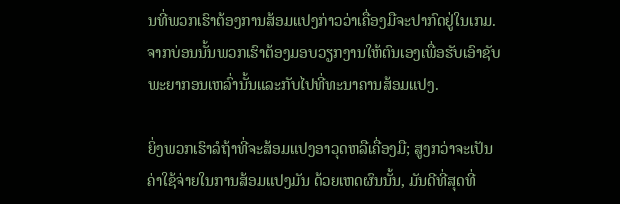ນທີ່ພວກເຮົາຕ້ອງການສ້ອມແປງກ່າວວ່າເຄື່ອງມືຈະປາກົດຢູ່ໃນເກມ. ຈາກບ່ອນນັ້ນພວກເຮົາຕ້ອງມອບວຽກງານໃຫ້ຕົນເອງເພື່ອຮັບເອົາຊັບພະຍາກອນເຫລົ່ານັ້ນແລະກັບໄປທີ່ທະນາຄານສ້ອມແປງ.

ຍິ່ງພວກເຮົາລໍຖ້າທີ່ຈະສ້ອມແປງອາວຸດຫລືເຄື່ອງມື; ສູງກວ່າຈະເປັນຄ່າໃຊ້ຈ່າຍໃນການສ້ອມແປງມັນ ດ້ວຍເຫດຜົນນັ້ນ, ມັນດີທີ່ສຸດທີ່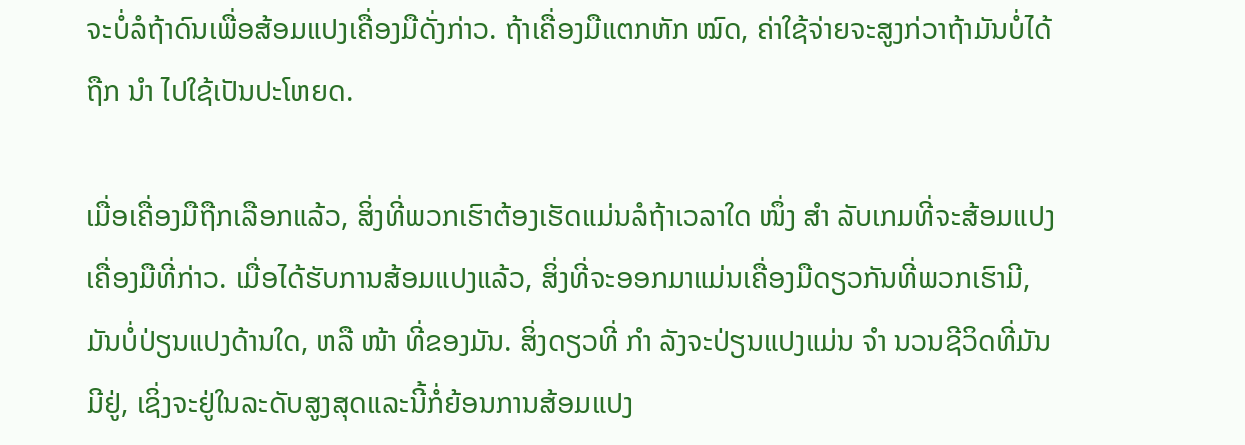ຈະບໍ່ລໍຖ້າດົນເພື່ອສ້ອມແປງເຄື່ອງມືດັ່ງກ່າວ. ຖ້າເຄື່ອງມືແຕກຫັກ ໝົດ, ຄ່າໃຊ້ຈ່າຍຈະສູງກ່ວາຖ້າມັນບໍ່ໄດ້ຖືກ ນຳ ໄປໃຊ້ເປັນປະໂຫຍດ.

ເມື່ອເຄື່ອງມືຖືກເລືອກແລ້ວ, ສິ່ງທີ່ພວກເຮົາຕ້ອງເຮັດແມ່ນລໍຖ້າເວລາໃດ ໜຶ່ງ ສຳ ລັບເກມທີ່ຈະສ້ອມແປງເຄື່ອງມືທີ່ກ່າວ. ເມື່ອໄດ້ຮັບການສ້ອມແປງແລ້ວ, ສິ່ງທີ່ຈະອອກມາແມ່ນເຄື່ອງມືດຽວກັນທີ່ພວກເຮົາມີ, ມັນບໍ່ປ່ຽນແປງດ້ານໃດ, ຫລື ໜ້າ ທີ່ຂອງມັນ. ສິ່ງດຽວທີ່ ກຳ ລັງຈະປ່ຽນແປງແມ່ນ ຈຳ ນວນຊີວິດທີ່ມັນມີຢູ່, ເຊິ່ງຈະຢູ່ໃນລະດັບສູງສຸດແລະນີ້ກໍ່ຍ້ອນການສ້ອມແປງ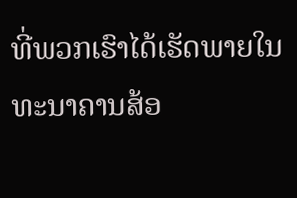ທີ່ພວກເຮົາໄດ້ເຮັດພາຍໃນທະນາຄານສ້ອ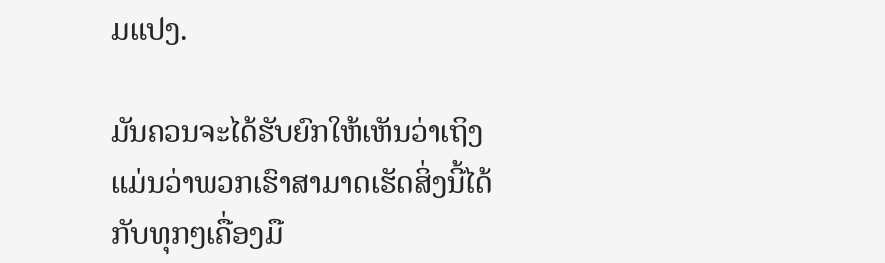ມແປງ.

ມັນຄວນຈະໄດ້ຮັບຍົກໃຫ້ເຫັນວ່າເຖິງແມ່ນວ່າພວກເຮົາສາມາດເຮັດສິ່ງນີ້ໄດ້ກັບທຸກໆເຄື່ອງມື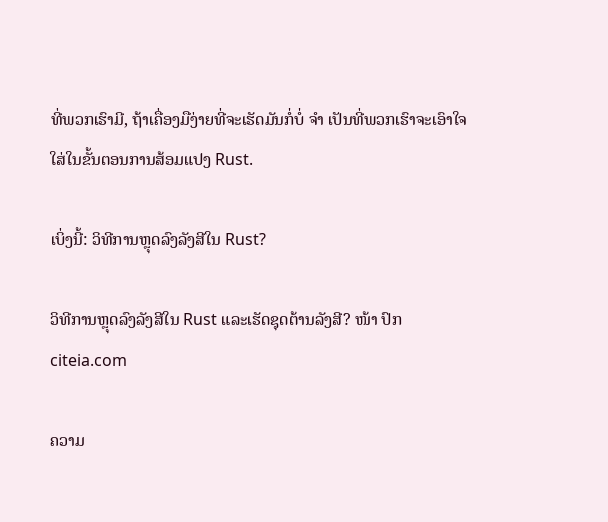ທີ່ພວກເຮົາມີ, ຖ້າເຄື່ອງມືງ່າຍທີ່ຈະເຮັດມັນກໍ່ບໍ່ ຈຳ ເປັນທີ່ພວກເຮົາຈະເອົາໃຈໃສ່ໃນຂັ້ນຕອນການສ້ອມແປງ Rust.

ເບິ່ງນີ້: ວິທີການຫຼຸດລົງລັງສີໃນ Rust?

ວິທີການຫຼຸດລົງລັງສີໃນ Rust ແລະເຮັດຊຸດຕ້ານລັງສີ? ໜ້າ ປົກ
citeia.com

ຄວາມ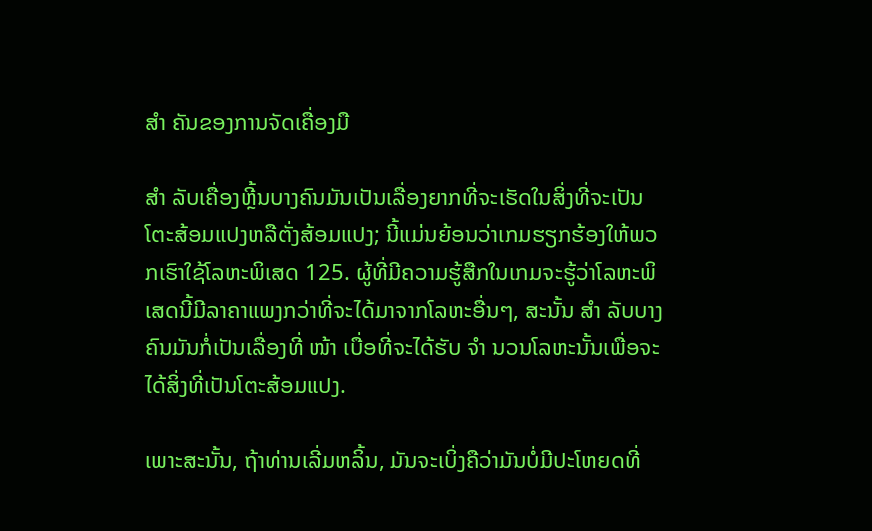ສຳ ຄັນຂອງການຈັດເຄື່ອງມື

ສຳ ລັບເຄື່ອງຫຼີ້ນບາງຄົນມັນເປັນເລື່ອງຍາກທີ່ຈະເຮັດໃນສິ່ງທີ່ຈະເປັນໂຕະສ້ອມແປງຫລືຕັ່ງສ້ອມແປງ; ນີ້ແມ່ນຍ້ອນວ່າເກມຮຽກຮ້ອງໃຫ້ພວກເຮົາໃຊ້ໂລຫະພິເສດ 125. ຜູ້ທີ່ມີຄວາມຮູ້ສືກໃນເກມຈະຮູ້ວ່າໂລຫະພິເສດນີ້ມີລາຄາແພງກວ່າທີ່ຈະໄດ້ມາຈາກໂລຫະອື່ນໆ, ສະນັ້ນ ສຳ ລັບບາງຄົນມັນກໍ່ເປັນເລື່ອງທີ່ ໜ້າ ເບື່ອທີ່ຈະໄດ້ຮັບ ຈຳ ນວນໂລຫະນັ້ນເພື່ອຈະໄດ້ສິ່ງທີ່ເປັນໂຕະສ້ອມແປງ.

ເພາະສະນັ້ນ, ຖ້າທ່ານເລີ່ມຫລິ້ນ, ມັນຈະເບິ່ງຄືວ່າມັນບໍ່ມີປະໂຫຍດທີ່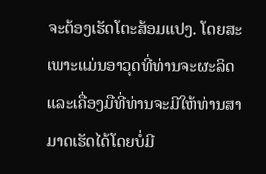ຈະຕ້ອງເຮັດໂຕະສ້ອມແປງ. ໂດຍສະເພາະແມ່ນອາວຸດທີ່ທ່ານຈະຜະລິດແລະເຄື່ອງມືທີ່ທ່ານຈະມີໃຫ້ທ່ານສາມາດເຮັດໄດ້ໂດຍບໍ່ມີ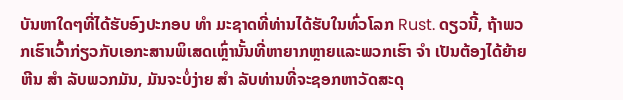ບັນຫາໃດໆທີ່ໄດ້ຮັບອົງປະກອບ ທຳ ມະຊາດທີ່ທ່ານໄດ້ຮັບໃນທົ່ວໂລກ Rust. ດຽວນີ້, ຖ້າພວກເຮົາເວົ້າກ່ຽວກັບເອກະສານພິເສດເຫຼົ່ານັ້ນທີ່ຫາຍາກຫຼາຍແລະພວກເຮົາ ຈຳ ເປັນຕ້ອງໄດ້ຍ້າຍຫີນ ສຳ ລັບພວກມັນ, ມັນຈະບໍ່ງ່າຍ ສຳ ລັບທ່ານທີ່ຈະຊອກຫາວັດສະດຸ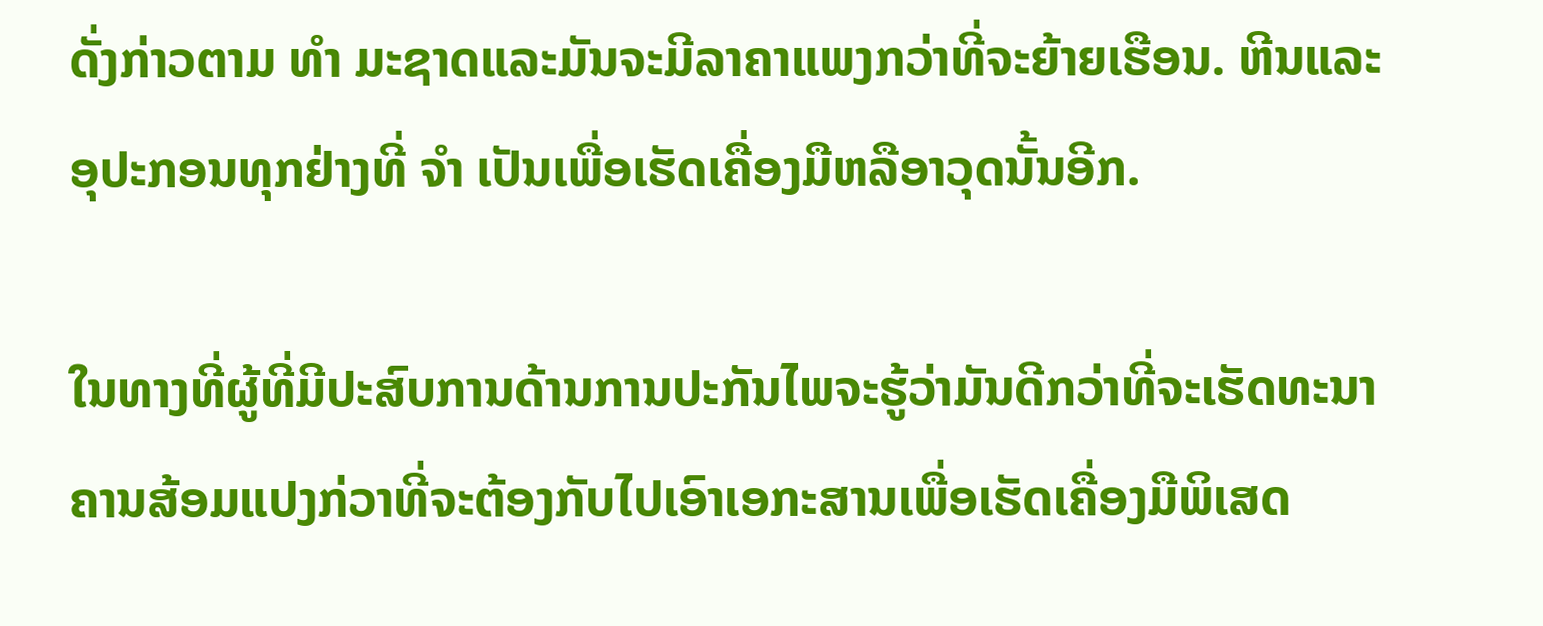ດັ່ງກ່າວຕາມ ທຳ ມະຊາດແລະມັນຈະມີລາຄາແພງກວ່າທີ່ຈະຍ້າຍເຮືອນ. ຫີນແລະອຸປະກອນທຸກຢ່າງທີ່ ຈຳ ເປັນເພື່ອເຮັດເຄື່ອງມືຫລືອາວຸດນັ້ນອີກ.

ໃນທາງທີ່ຜູ້ທີ່ມີປະສົບການດ້ານການປະກັນໄພຈະຮູ້ວ່າມັນດີກວ່າທີ່ຈະເຮັດທະນາຄານສ້ອມແປງກ່ວາທີ່ຈະຕ້ອງກັບໄປເອົາເອກະສານເພື່ອເຮັດເຄື່ອງມືພິເສດ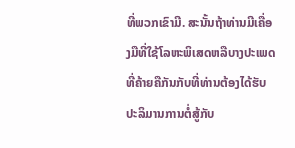ທີ່ພວກເຂົາມີ. ສະນັ້ນຖ້າທ່ານມີເຄື່ອງມືທີ່ໃຊ້ໂລຫະພິເສດຫລືບາງປະເພດທີ່ຄ້າຍຄືກັນກັບທີ່ທ່ານຕ້ອງໄດ້ຮັບປະລິມານການຕໍ່ສູ້ກັບ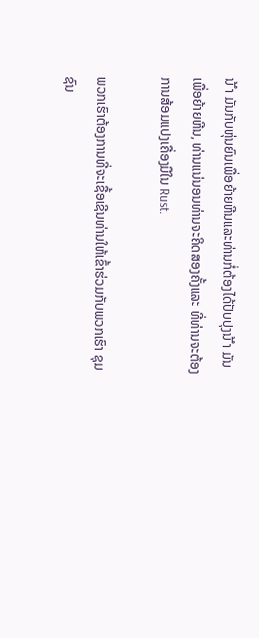ນ້ ຳ ມັນກັບຫຸ່ນຍົນເພື່ອຍ້າຍຫີນແລະທ່ານກໍ່ຕ້ອງໄດ້ປັບປຸງນ້ ຳ ມັນເພື່ອຍ້າຍຫີນ, ທ່ານແນ່ນອນທ່ານຈະຄິດສອງຄັ້ງແລະ ທີ່ທ່ານຈະຕ້ອງການສ້ອມແປງເຄື່ອງມືໃນ Rust.

ພວກເຮົາຕ້ອງການທີ່ຈະເຊື້ອເຊີນທ່ານໃຫ້ເຂົ້າຮ່ວມກັບພວກເຮົາ ຊຸມຊົນ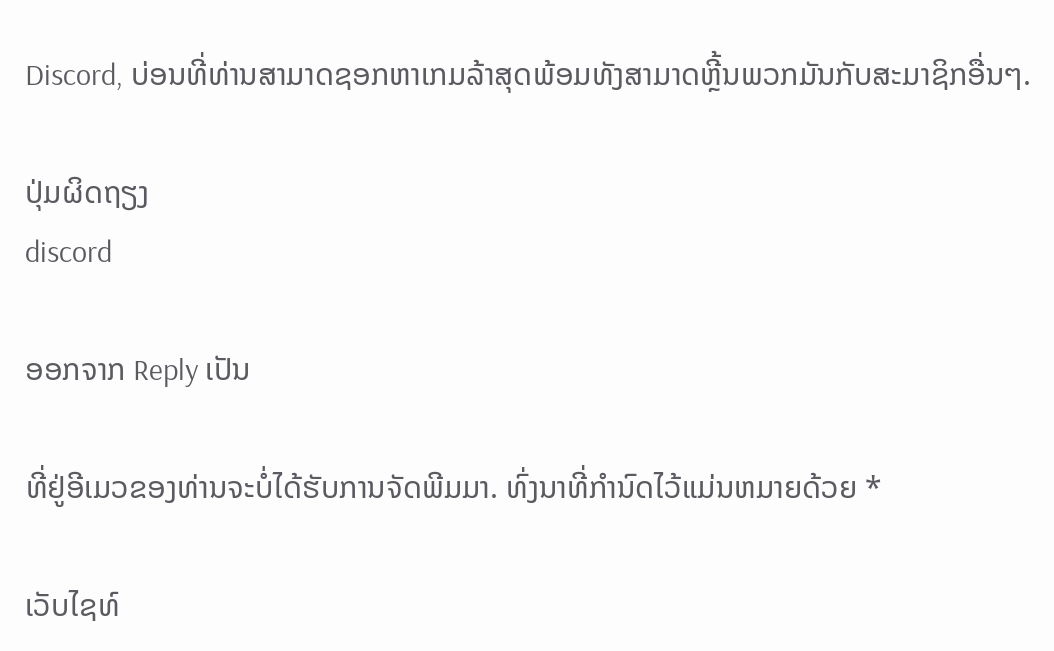Discord, ບ່ອນທີ່ທ່ານສາມາດຊອກຫາເກມລ້າສຸດພ້ອມທັງສາມາດຫຼີ້ນພວກມັນກັບສະມາຊິກອື່ນໆ.

ປຸ່ມຜິດຖຽງ
discord

ອອກຈາກ Reply ເປັນ

ທີ່ຢູ່ອີເມວຂອງທ່ານຈະບໍ່ໄດ້ຮັບການຈັດພີມມາ. ທົ່ງນາທີ່ກໍານົດໄວ້ແມ່ນຫມາຍດ້ວຍ *

ເວັບໄຊທ໌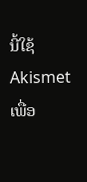ນີ້ໃຊ້ Akismet ເພື່ອ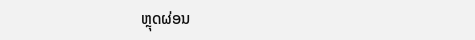ຫຼຸດຜ່ອນ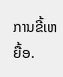ການຂີ້ເຫຍື້ອ.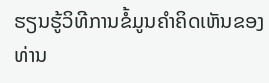ຮຽນຮູ້ວິທີການຂໍ້ມູນຄໍາຄິດເຫັນຂອງທ່ານ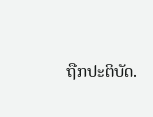ຖືກປະຕິບັດ.